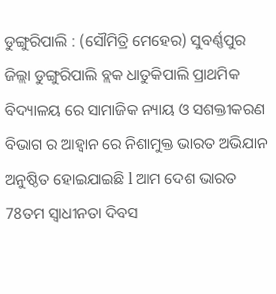ଡୁଙ୍ଗୁରିପାଲି : (ସୌମିତ୍ରି ମେହେର) ସୁବର୍ଣ୍ଣପୁର ଜିଲ୍ଲା ଡୁଙ୍ଗୁରିପାଲି ବ୍ଲକ ଧାତୁକିପାଲି ପ୍ରାଥମିକ ବିଦ୍ୟାଳୟ ରେ ସାମାଜିକ ନ୍ୟାୟ ଓ ସଶକ୍ତୀକରଣ ବିଭାଗ ର ଆହ୍ୱାନ ରେ ନିଶାମୁକ୍ତ ଭାରତ ଅଭିଯାନ ଅନୁଷ୍ଠିତ ହୋଇଯାଇଛି l ଆମ ଦେଶ ଭାରତ 78ତମ ସ୍ଵାଧୀନତା ଦିବସ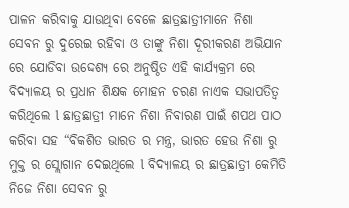ପାଳନ କରିବାକୁ ଯାଉଥିବା ବେଳେ ଛାତ୍ରଛାତ୍ରୀମାନେ ନିଶା ସେବନ ରୁ ଦୁରେଇ ରହିବା ଓ ତାଙ୍କୁ ନିଶା ଦୂରୀକରଣ ଅଭିଯାନ ରେ ଯୋଡିବା ଉଦ୍ଦେଶ୍ୟ ରେ ଅନୁଷ୍ଠିତ ଏହି କାର୍ଯ୍ୟକ୍ରମ ରେ ବିଦ୍ୟାଳୟ ର ପ୍ରଧାନ ଶିକ୍ଷକ ମୋହନ ଚରଣ ନାଏକ ସଭାପତିତ୍ୱ କରିଥିଲେ l ଛାତ୍ରଛାତ୍ରୀ ମାନେ ନିଶା ନିବାରଣ ପାଇଁ ଶପଥ ପାଠ କରିବା ସହ “ବିକଶିତ ଭାରତ ର ମନ୍ତ୍ର, ଭାରତ ହେଉ ନିଶା ରୁ ମୁକ୍ତ ର ସ୍ଲୋଗାନ ଦେଇଥିଲେ l ବିଦ୍ୟାଳୟ ର ଛାତ୍ରଛାତ୍ରୀ କେମିତି ନିଜେ ନିଶା ସେବନ ରୁ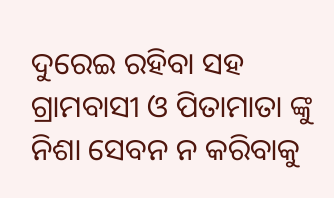ଦୁରେଇ ରହିବା ସହ ଗ୍ରାମବାସୀ ଓ ପିତାମାତା ଙ୍କୁ ନିଶା ସେବନ ନ କରିବାକୁ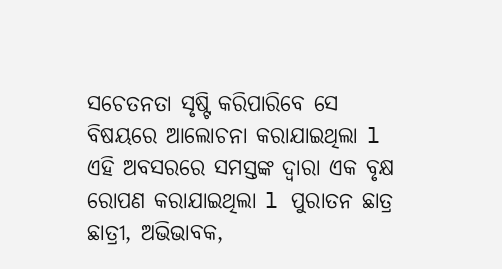ସଚେତନତା ସୃଷ୍ଟି କରିପାରିବେ ସେ ବିଷୟରେ ଆଲୋଚନା କରାଯାଇଥିଲା l ଏହି ଅବସରରେ ସମସ୍ତଙ୍କ ଦ୍ୱାରା ଏକ ବୃକ୍ଷ ରୋପଣ କରାଯାଇଥିଲା l ପୁରାତନ ଛାତ୍ର ଛାତ୍ରୀ, ଅଭିଭାବକ,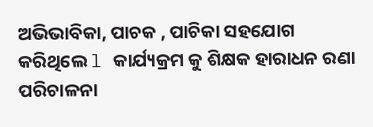ଅଭିଭାବିକା, ପାଚକ , ପାଚିକା ସହଯୋଗ କରିଥିଲେ l କାର୍ଯ୍ୟକ୍ରମ କୁ ଶିକ୍ଷକ ହାରାଧନ ରଣା ପରିଚାଳନା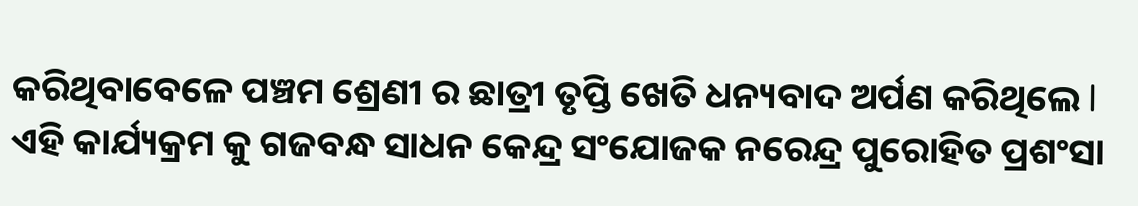କରିଥିବାବେଳେ ପଞ୍ଚମ ଶ୍ରେଣୀ ର ଛାତ୍ରୀ ତୃପ୍ତି ଖେତି ଧନ୍ୟବାଦ ଅର୍ପଣ କରିଥିଲେ l ଏହି କାର୍ଯ୍ୟକ୍ରମ କୁ ଗଜବନ୍ଧ ସାଧନ କେନ୍ଦ୍ର ସଂଯୋଜକ ନରେନ୍ଦ୍ର ପୁରୋହିତ ପ୍ରଶଂସା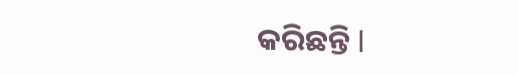କରିଛନ୍ତି l